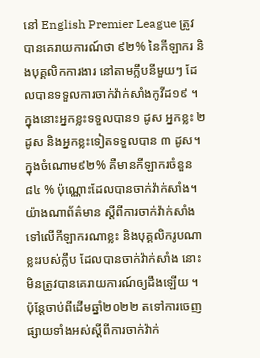នៅ English Premier League ត្រូវបានគេរាយការណ៍ថា ៩២% នៃកីឡាករ និងបុគ្គលិកការងារ នៅតាមក្លឹបនីមួយៗ ដែលបានទទួលការចាក់វ៉ាក់សាំងកូវីដ១៩ ។ ក្នុងនោះអ្នកខ្លះទទួលបាន១ ដូស អ្នកខ្លះ ២ ដូស និងអ្នកខ្លះទៀតទទួលបាន ៣ ដូស។
ក្នុងចំណោម៩២% គឺមានកីឡាករចំនួន៨៤ % ប៉ុណ្ណោះដែលបានចាក់វ៉ាក់សាំង។ យ៉ាងណាព័ត៌មាន ស្ដីពីការចាក់វ៉ាក់សាំង ទៅលើកីឡាករណាខ្លះ និងបុគ្គលិករូបណាខ្លះរបស់ក្លឹប ដែលបានចាក់វ៉ាក់សាំង នោះមិនត្រូវបានគេរាយការណ៍ឲ្យដឹងឡើយ ។ ប៉ុន្តែចាប់ពីដើមឆ្នាំ២០២២ តទៅការចេញផ្សាយទាំងអស់ស្ដីពីការចាក់វ៉ាក់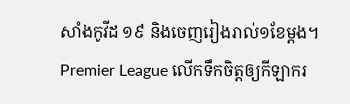សាំងកូវីដ ១៩ និងចេញរៀងរាល់១ខែម្ដង។
Premier League លើកទឹកចិត្តឲ្យកីឡាករ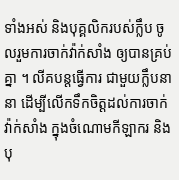ទាំងអស់ និងបុគ្គលិករបស់ក្លឹប ចូលរួមការចាក់វ៉ាក់សាំង ឲ្យបានគ្រប់គ្នា ។ លីគបន្តធ្វើការ ជាមួយក្លឹបនានា ដើម្បីលើកទឹកចិត្តដល់ការចាក់វ៉ាក់សាំង ក្នុងចំណោមកីឡាករ និងបុ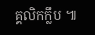គ្គលិកក្លឹប ៕